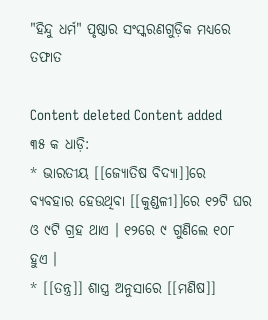"ହିନ୍ଦୁ ଧର୍ମ" ପୃଷ୍ଠାର ସଂସ୍କରଣ‌ଗୁଡ଼ିକ ମଧ୍ୟରେ ତଫାତ

Content deleted Content added
୩୫ କ ଧାଡ଼ି:
* ଭାରତୀୟ [[ଜ୍ୟୋତିଷ ବିଦ୍ୟା]]ରେ ବ୍ୟବ‌ହାର ହେଉଥିବା [[କୁଣ୍ଡଳୀ]]ରେ ୧୨ଟି ଘର ଓ ୯ଟି ଗ୍ରହ ଥାଏ । ୧୨ରେ ୯ ଗୁଣିଲେ ୧୦୮ ହୁଏ ।
* [[ତନ୍ତ୍ର]] ଶାସ୍ତ୍ର ଅନୁସାରେ [[ମଣିଷ]]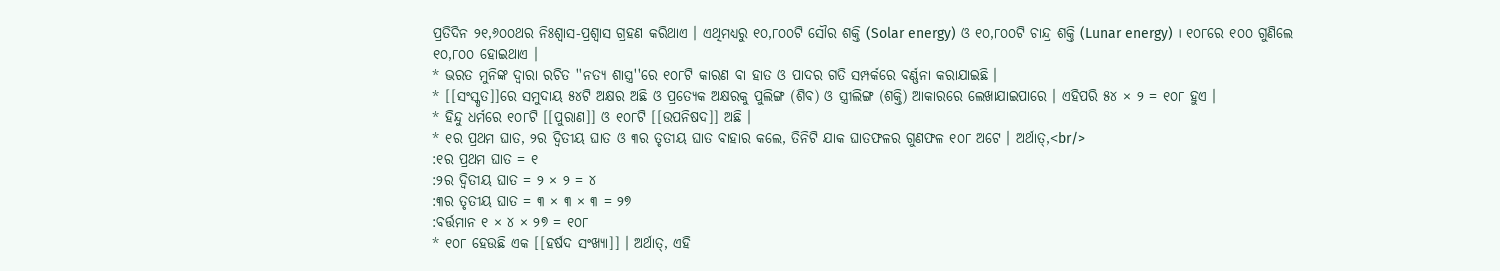ପ୍ରତିଦିନ ୨୧,୬୦୦ଥର ନିଃଶ୍ୱାସ-ପ୍ରଶ୍ୱାସ ଗ୍ରହଣ କରିଥାଏ । ଏଥିମଧ୍ୟରୁ ୧୦,୮୦୦ଟି ସୌର ଶକ୍ତି (Solar energy) ଓ ୧୦,୮୦୦ଟି ଚାନ୍ଦ୍ର ଶକ୍ତି (Lunar energy) । ୧୦୮ରେ ୧୦୦ ଗୁଣିଲେ ୧୦,୮୦୦ ହୋଇଥାଏ ।
* ଭରତ ମୁନିଙ୍କ ଦ୍ୱାରା ରଚିତ ''ନତ୍ୟ ଶାସ୍ତ୍ର''ରେ ୧୦୮ଟି କାରଣ ବା ହାତ ଓ ପାଦର ଗତି ସମ୍ପର୍କରେ ବର୍ଣ୍ଣନା କରାଯାଇଛି ।
* [[ସଂସ୍କୃତ]]ରେ ସମୁଦାୟ ୫୪ଟି ଅକ୍ଷର ଅଛି ଓ ପ୍ରତ୍ୟେକ ଅକ୍ଷରକୁ ପୁଲିଙ୍ଗ (ଶିବ) ଓ ସ୍ତ୍ରୀଲିଙ୍ଗ (ଶକ୍ତି) ଆକାରରେ ଲେଖାଯାଇପାରେ । ଏହିପରି ୫୪ × ୨ = ୧୦୮ ହୁଏ ।
* ହିନ୍ଦୁ ଧର୍ମରେ ୧୦୮ଟି [[ପୁରାଣ]] ଓ ୧୦୮ଟି [[ଉପନିଷଦ]] ଅଛି ।
* ୧ର ପ୍ରଥମ ଘାତ, ୨ର ଦ୍ୱିତୀୟ ଘାତ ଓ ୩ର ତୃତୀୟ ଘାତ ବାହାର କଲେ, ତିନିଟି ଯାକ ଘାତଫଳର ଗୁଣଫଳ ୧୦୮ ଅଟେ । ଅର୍ଥାତ୍,<br/>
:୧ର ପ୍ରଥମ ଘାତ = ୧
:୨ର ଦ୍ୱିତୀୟ ଘାତ = ୨ × ୨ = ୪
:୩ର ତୃତୀୟ ଘାତ = ୩ × ୩ × ୩ = ୨୭
:ବର୍ତ୍ତମାନ ୧ × ୪ × ୨୭ = ୧୦୮
* ୧୦୮ ହେଉଛି ଏକ [[ହର୍ଷଦ ସଂଖ୍ୟା]] । ଅର୍ଥାତ୍, ଏହି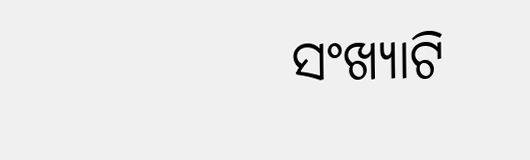ସଂଖ୍ୟାଟି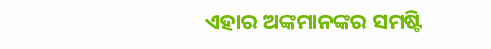ଏହାର ଅଙ୍କମାନ‌ଙ୍କର ସମଷ୍ଟି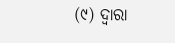(୯) ଦ୍ୱାରା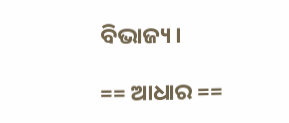ବିଭାଜ୍ୟ ।

== ଆଧାର ==